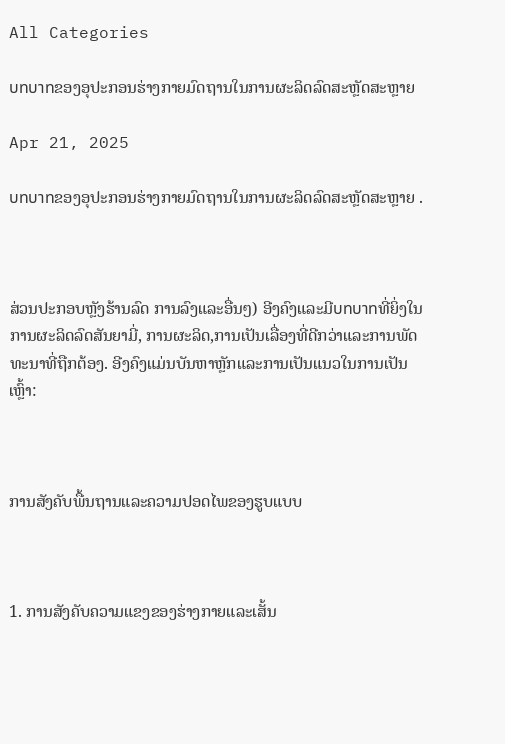All Categories

บทบาทຂອງອຸປະກອນຮ່າງກາຍມົດຖານໃນການຜະລິດລົດສະຫຼັດສະຫຼາຍ

Apr 21, 2025

บทบาทຂອງອຸປະກອນຮ່າງກາຍມົດຖານໃນການຜະລິດລົດສະຫຼັດສະຫຼາຍ .



ສ່ວນປະກອບຫຼັງຮ້ານລົດ ການລົງແລະອື່ນໆ) ອີງຄົງແລະມີบทบาทທີ່ຍິ່ງໃນການຜະລິດລົດສັນຍາມີ່, ການຜະລິດ,ການເປັນເລື່ອງທີ່ດີກວ່າແລະການພັດທະນາທີ່ຖືກຕ້ອງ. ອີງຄົງແມ່ນບັນຫາຫຼັກແລະການເປັນແນວໃນການເປັນເຫຼົ້າ:



ການສັງຄັບພື້ນຖານແລະຄວາມປອດໄພຂອງຮູບແບບ



1. ການສັງຄັບຄວາມແຂງຂອງຮ່າງກາຍແລະເສັ້ນ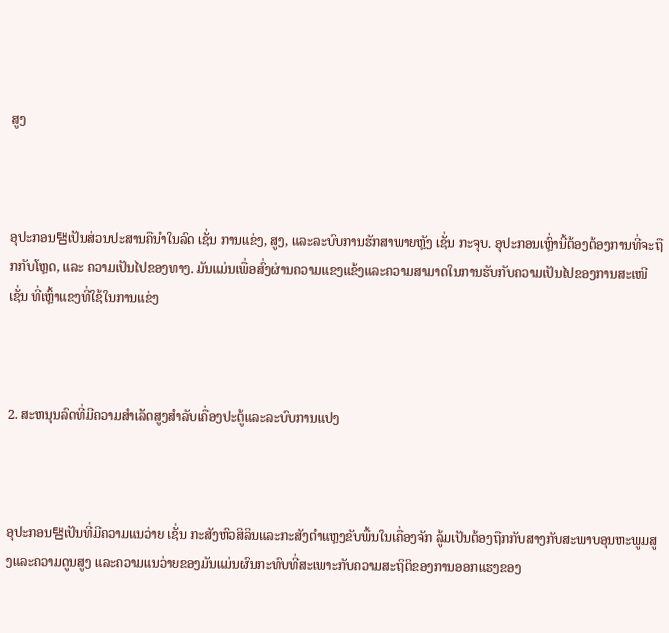ສູງ



ອຸປະກອນ탬ເປັນສ່ວນປະສານຄືນຳໃນລົດ ເຊັ່ນ ການແຂ່ງ, ສູງ, ແລະລະບົບການຮັກສາພາຍຫຼັງ ເຊັ່ນ ກະຈຸບ. ອຸປະກອນເຫຼົ່ານີ້ຕ້ອງຕ້ອງການທີ່ຈະຖືກກັບໂຫຼດ, ແລະ ຄວາມເປັນໄປຂອງທາງ. ມັນແມ່ນເພື່ອສົ່ງຜ່ານຄວາມແຂງແຂ້ງແລະຄວາມສາມາດໃນການຮັບກັບຄວາມເປັນໄປຂອງການສະເໜີ ເຊັ່ນ ທີ່ເຫຼົ້າແຂງທີ່ໃຊ້ໃນການແຂ່ງ



2. ສະຫນຸນລົດທີ່ມີຄວາມສຳເລັດສູງສຳລັບເຄື່ອງປະຕູ້ແລະລະບົບການແປງ



ອຸປະກອນ탬ເປັນທີ່ມີຄວາມແນວ່າຍ ເຊັ່ນ ກະສັງຫົວສິລິນແລະກະສັງຕຳແຫຼງຂັບພື້ນໃນເຄື່ອງຈັກ ລູ້ມເປັນຕ້ອງຖືກກັບສາງກັບສະພາບອຸນຫະພູມສູງແລະຄວາມດູນສູງ ແລະຄວາມແນວ່າຍຂອງມັນແມ່ນຜົນກະທົບທີ່ສະເພາະກັບຄວາມສະຖິຕິຂອງການອອກແຮງຂອງ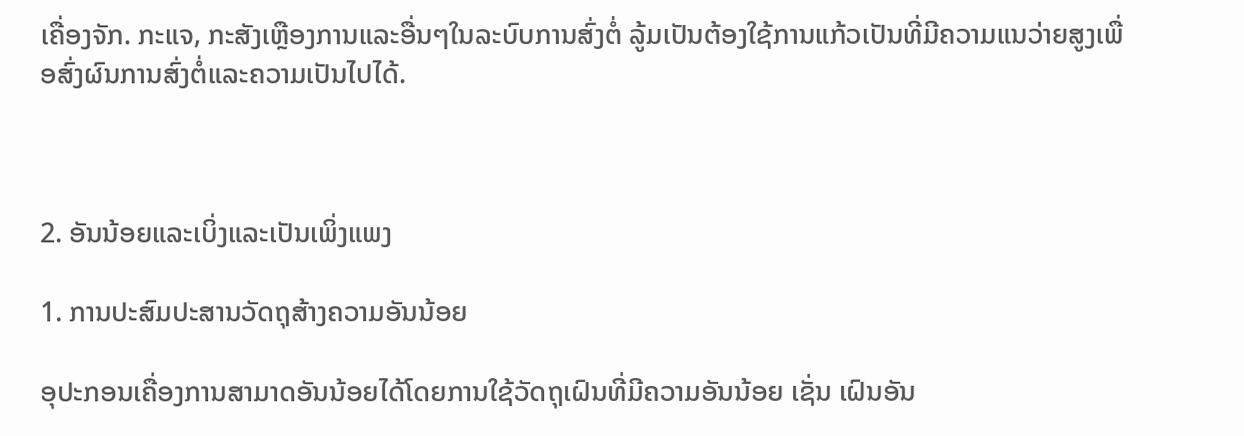ເຄື່ອງຈັກ. ກະແຈ, ກະສັງເຫຼືອງການແລະອື່ນໆໃນລະບົບການສົ່ງຕໍ່ ລູ້ມເປັນຕ້ອງໃຊ້ການແກ້ວເປັນທີ່ມີຄວາມແນວ່າຍສູງເພື່ອສົ່ງຜົນການສົ່ງຕໍ່ແລະຄວາມເປັນໄປໄດ້.



2. ອັນນ້ອຍແລະເບິ່ງແລະເປັນເພິ່ງແພງ

1. ການປະສົມປະສານວັດຖຸສ້າງຄວາມອັນນ້ອຍ

ອຸປະກອນເຄື່ອງການສາມາດອັນນ້ອຍໄດ້ໂດຍການໃຊ້ວັດຖຸເຝົນທີ່ມີຄວາມອັນນ້ອຍ ເຊັ່ນ ເຝົນອັນ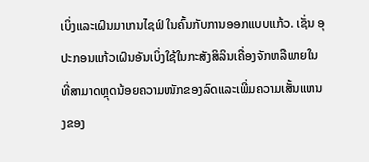ເບິ່ງແລະເຝົນມາເກນໄຊຟ໌ ໃນຄົ້ນກັບການອອກແບບແກ້ວ. ເຊັ່ນ ອຸປະກອນແກ້ວເຝົນອັນເບິ່ງໃຊ້ໃນກະສັງສິລິນເຄື່ອງຈັກຫລືພາຍໃນ ທີ່ສາມາດຫຼຸດນ້ອຍຄວາມໜັກຂອງລົດແລະເພີ່ມຄວາມເສັ້ນແຫນງຂອງ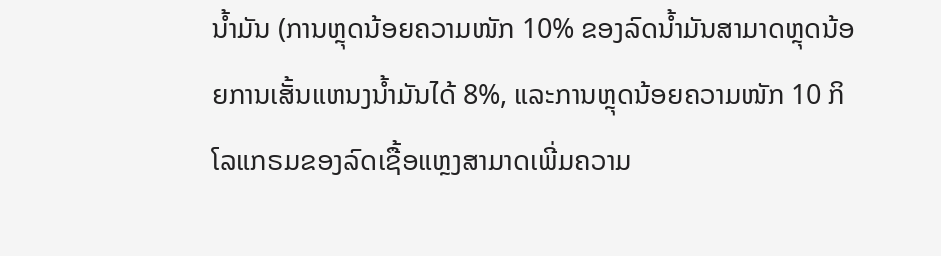ນ້ຳມັນ (ການຫຼຸດນ້ອຍຄວາມໜັກ 10% ຂອງລົດນ້ຳມັນສາມາດຫຼຸດນ້ອຍການເສັ້ນແຫນງນ້ຳມັນໄດ້ 8%, ແລະການຫຼຸດນ້ອຍຄວາມໜັກ 10 ກິໂລແກຣມຂອງລົດເຊື້ອແຫຼງສາມາດເພີ່ມຄວາມ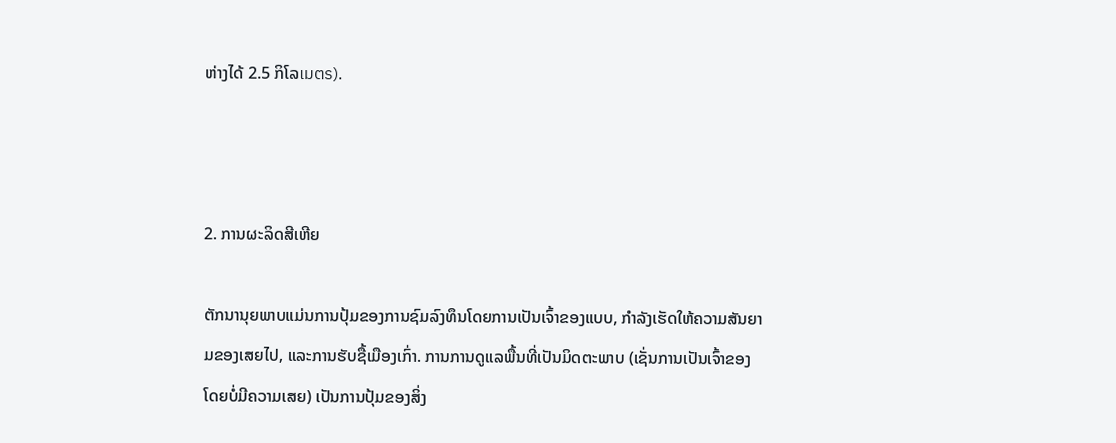ຫ່າງໄດ້ 2.5 ກິໂລเมตร).



2. ການຜະລິດສີເຫີຍ

ຕັກນານຸຍພາບແມ່ນການປຸ້ມຂອງການຊົມລົງທຶນໂດຍການເປັນເຈົ້າຂອງແບບ, ກຳລັງເຮັດໃຫ້ຄວາມສັນຍາມຂອງເສຍໄປ, ແລະການຮັບຊື້ເມືອງເກົ່າ. ການການດູແລພື້ນທີ່ເປັນມິດຕະພາບ (ເຊັ່ນການເປັນເຈົ້າຂອງໂດຍບໍ່ມີຄວາມເສຍ) ເປັນການປຸ້ມຂອງສິ່ງ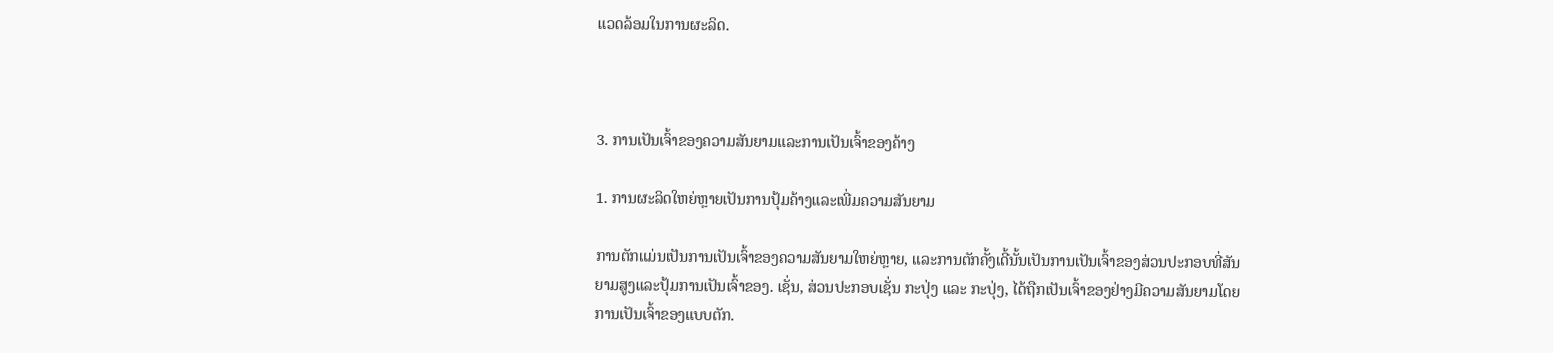ແວດລ້ອມໃນການຜະລິດ.



3. ການເປັນເຈົ້າຂອງຄວາມສັນຍາມແລະການເປັນເຈົ້າຂອງຄ້າງ

1. ການຜະລິດໃຫຍ່ຫຼາຍເປັນການປຸ້ມຄ້າງແລະເພີ່ມຄວາມສັນຍາມ

ການຕັກແມ່ນເປັນການເປັນເຈົ້າຂອງຄວາມສັນຍາມໃຫຍ່ຫຼາຍ, ແລະການຕັກຄັ້ງເດີ້ນັ້ນເປັນການເປັນເຈົ້າຂອງສ່ວນປະກອບທີ່ສັນຍາມສູງແລະປຸ້ມການເປັນເຈົ້າຂອງ. ເຊັ່ນ, ສ່ວນປະກອບເຊັ່ນ ກະປຸ່ງ ແລະ ກະປຸ່ງ, ໄດ້ຖືກເປັນເຈົ້າຂອງຢ່າງມີຄວາມສັນຍາມໂດຍການເປັນເຈົ້າຂອງແບບຕັກ.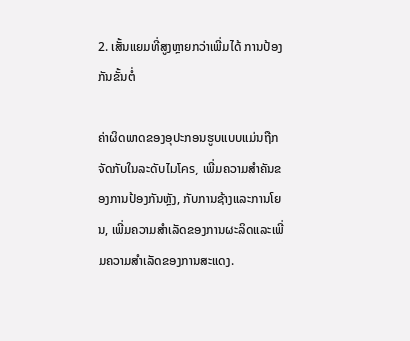2. ເສັ້ນແຍມທີ່ສູງຫຼາຍກວ່າເພີ່ມໄດ້ ການປ້ອງກັນຂັ້ນຕໍ່

ຄ່າຜິດພາດຂອງອຸປະກອນຮູບແບບແມ່ນຖືກຈັດກັບໃນລະດັບไมโคร, ເພີ່ມຄວາມສຳຄັນຂອງການປ້ອງກັນຫຼັງ, ກັບການຊ້າງແລະການໂຍນ, ເພີ່ມຄວາມສຳເລັດຂອງການຜະລິດແລະເພີ່ມຄວາມສຳເລັດຂອງການສະແດງ.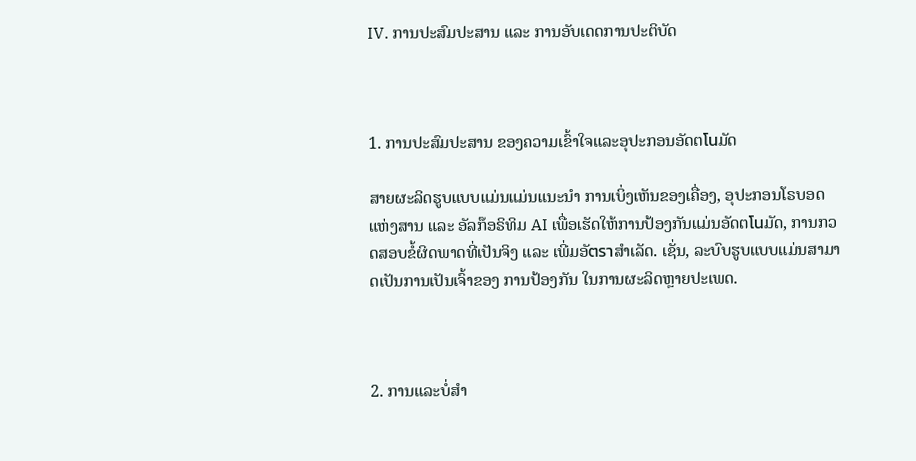IV. ການປະສົມປະສານ ແລະ ການອັບເດດການປະຕິບັດ



1. ການປະສົມປະສານ ຂອງຄວາມເຂົ້າໃຈແລະອຸປະກອນອັດຕโนມັດ

ສາຍຜະລິດຮູບແບບແມ່ນແມ່ນແນະນຳ ການເບິ່ງເຫັນຂອງເຄື່ອງ, ອຸປະກອນໂຣບອດແຫ່ງສານ ແລະ ອັລກ໊ອຣິທິມ AI ເພື່ອເຮັດໃຫ້ການປ້ອງກັນແມ່ນອັດຕโนມັດ, ການກວດສອບຂໍ້ຜິດພາດທີ່ເປັນຈິງ ແລະ ເພີ່ມອັตราສໍາເລັດ. ເຊັ່ນ, ລະບົບຮູບແບບແມ່ນສາມາດເປັນການເປັນເຈົ້າຂອງ ການປ້ອງກັນ ໃນການຜະລິດຫຼາຍປະເພດ.



2. ການແລະບໍ່ສຳ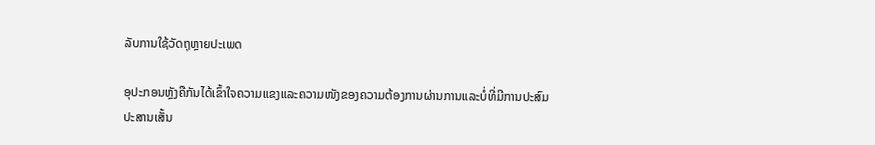ລັບການໃຊ້ວັດຖຸຫຼາຍປະເພດ

ອຸປະກອນຫຼັງຄືກັນໄດ້ເຂົ້າໃຈຄວາມແຂງແລະຄວາມໜັງຂອງຄວາມຕ້ອງການຜ່ານການແລະບໍ່ທີ່ມີການປະສົມປະສານເສັ້ນ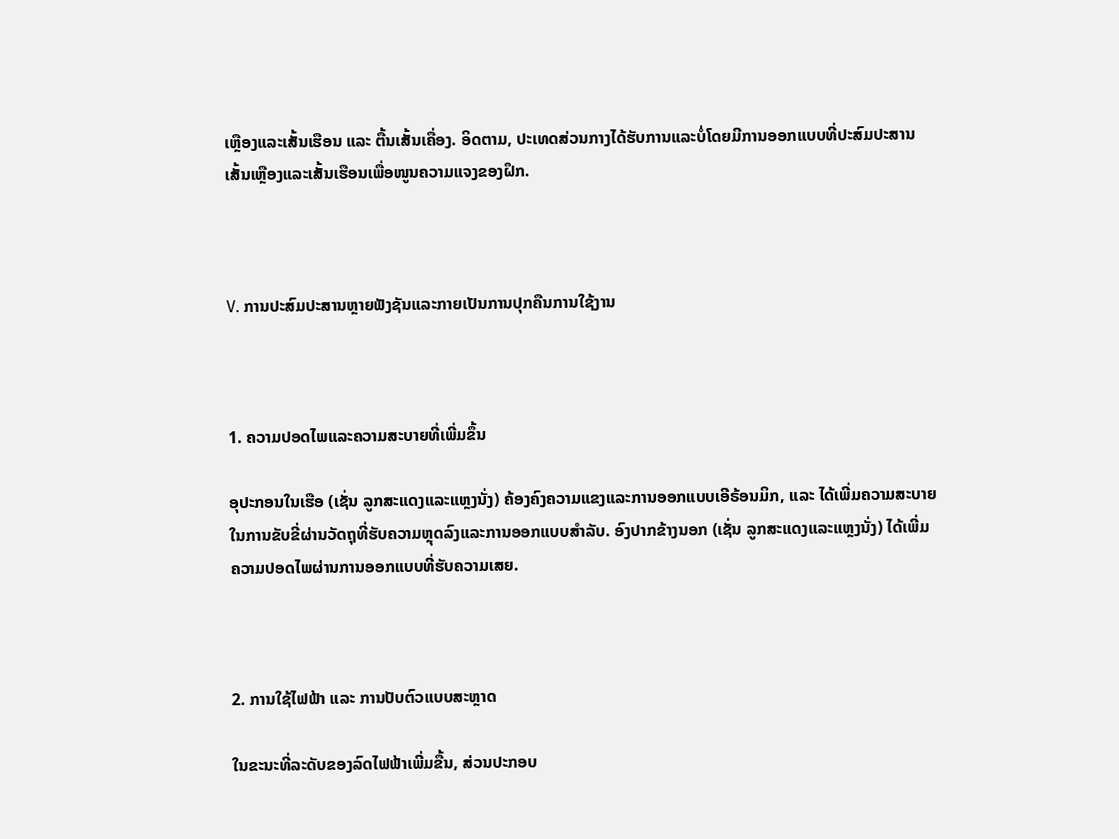ເຫຼືອງແລະເສັ້ນເຮືອນ ແລະ ຕື້ນເສັ້ນເຄື່ອງ. ອິດຕາມ, ປະເທດສ່ວນກາງໄດ້ຮັບການແລະບໍ່ໂດຍມີການອອກແບບທີ່ປະສົມປະສານເສັ້ນເຫຼືອງແລະເສັ້ນເຮືອນເພື່ອໜູນຄວາມແຈງຂອງຝຶກ.



V. ການປະສົມປະສານຫຼາຍຟັງຊັນແລະກາຍເປັນການປຸກຄືນການໃຊ້ງານ



1. ຄວາມປອດໄພແລະຄວາມສະບາຍທີ່ເພີ່ມຂຶ້ນ

ອຸປະກອນໃນເຮືອ (ເຊັ່ນ ລູກສະແດງແລະແຫຼງນັ່ງ) ຄ້ອງຄົງຄວາມແຂງແລະການອອກແບບເອີຣ້ອນມິກ, ແລະ ໄດ້ເພີ່ມຄວາມສະບາຍໃນການຂັບຂີ່ຜ່ານວັດຖຸທີ່ຮັບຄວາມຫຼຸດລົງແລະການອອກແບບສຳລັບ. ອົງປາກຂ້າງນອກ (ເຊັ່ນ ລູກສະແດງແລະແຫຼງນັ່ງ) ໄດ້ເພີ່ມຄວາມປອດໄພຜ່ານການອອກແບບທີ່ຮັບຄວາມເສຍ.



2. ການໃຊ້ໄຟຟ້າ ແລະ ການປັບຕົວແບບສະຫຼາດ

ໃນຂະນະທີ່ລະດັບຂອງລົດໄຟຟ້າເພີ່ມຂື້ນ, ສ່ວນປະກອບ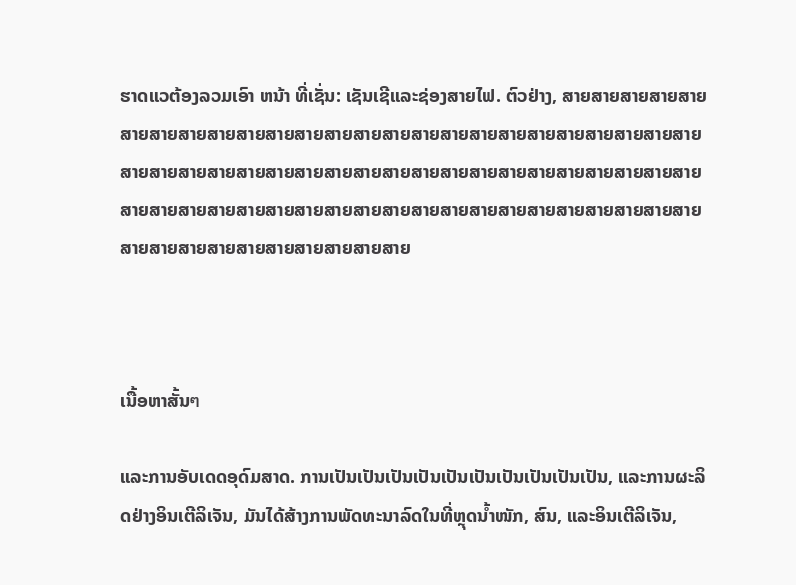ຮາດແວຕ້ອງລວມເອົາ ຫນ້າ ທີ່ເຊັ່ນ: ເຊັນເຊີແລະຊ່ອງສາຍໄຟ. ຕົວຢ່າງ, ສາຍສາຍສາຍສາຍສາຍສາຍສາຍສາຍສາຍສາຍສາຍສາຍສາຍສາຍສາຍສາຍສາຍສາຍສາຍສາຍສາຍສາຍສາຍສາຍສາຍສາຍສາຍສາຍສາຍສາຍສາຍສາຍສາຍສາຍສາຍສາຍສາຍສາຍສາຍສາຍສາຍສາຍສາຍສາຍສາຍສາຍສາຍສາຍສາຍສາຍສາຍສາຍສາຍສາຍສາຍສາຍສາຍສາຍສາຍສາຍສາຍສາຍສາຍສາຍສາຍສາຍສາຍສາຍສາຍສາຍສາຍສາຍສາຍສາຍສາຍ



ເນື້ອຫາສັ້ນๆ

ແລະການອັບເດດອຸດົມສາດ. ການເປັນເປັນເປັນເປັນເປັນເປັນເປັນເປັນເປັນເປັນ, ແລະການຜະລິດຢ່າງອິນເຕີລິເຈັນ, ມັນໄດ້ສ້າງການພັດທະນາລົດໃນທີ່ຫຼຸດນ້ຳໜັກ, ສົນ, ແລະອິນເຕີລິເຈັນ,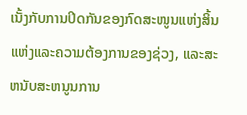ເນັ້ງກັບການປິດກັນຂອງກົດສະໜູນແຫ່ງສິ້ນແຫ່ງແລະຄວາມຕ້ອງການຂອງຊ່ວງ, ແລະສະຫນັບສະຫນູນການ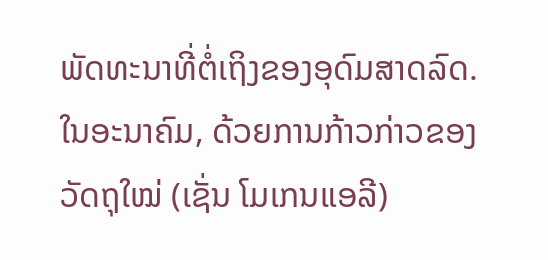ພັດທະນາທີ່ຕໍ່ເຖິງຂອງອຸດົມສາດລົດ. ໃນອະນາຄົມ, ດ້ວຍການກ້າວກ່າວຂອງວັດຖຸໃໝ່ (ເຊັ່ນ ໂມເກນແອລີ)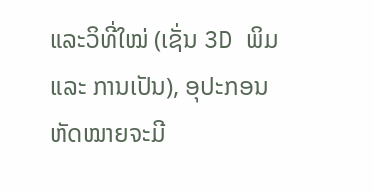ແລະວິທີ່ໃໝ່ (ເຊັ່ນ 3D ພິມ ແລະ ການເປັນ), ອຸປະກອນຫັດໝາຍຈະມີ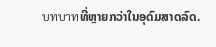บทบาทທີ່ຫຼາຍກວ່າໃນອຸດົມສາດລົດ.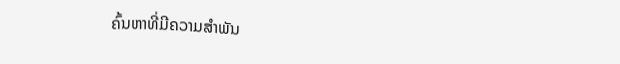ຄົ້ນຫາທີ່ມີຄວາມສຳພັນ